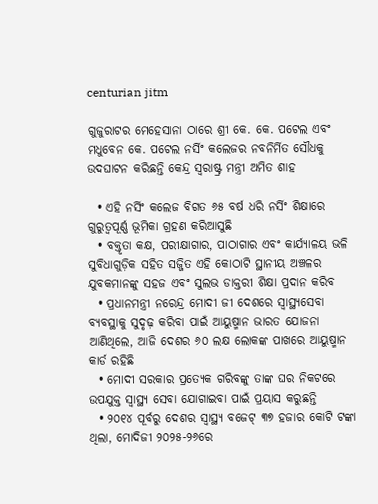centurian jitm

ଗୁଜୁରାଟର ମେହେସାନା ଠାରେ ଶ୍ରୀ କେ. କେ. ପଟେଲ ଏବଂ ମଧୁବେନ କେ. ପଟେଲ ନର୍ସିଂ କଲେଜର ନବନିର୍ମିତ ସୌଧକୁ ଉଦଘାଟନ କରିଛନ୍ତି କେନ୍ଦ୍ର ସ୍ୱରାଷ୍ଟ୍ର ମନ୍ତ୍ରୀ ଅମିତ ଶାହ

  • ଏହି ନର୍ସିଂ କଲେଜ ବିଗତ ୬୫ ବର୍ଷ ଧରି ନର୍ସିଂ ଶିକ୍ଷାରେ ଗୁରୁତ୍ୱପୂର୍ଣ୍ଣ ଭୂମିକା ଗ୍ରହଣ କରିଆସୁଛି
  • ବକ୍ତୃତା କକ୍ଷ, ପରୀକ୍ଷାଗାର, ପାଠାଗାର ଏବଂ କାର୍ଯ୍ୟାଳୟ ଭଳି ସୁବିଧାଗୁଡ଼ିକ ସହିତ ସଜ୍ଜିତ ଏହି କୋଠାଟି ସ୍ଥାନୀୟ ଅଞ୍ଚଳର ଯୁବକମାନଙ୍କୁ ସହଜ ଏବଂ ସୁଲଭ ଡାକ୍ତରୀ ଶିକ୍ଷା ପ୍ରଦାନ କରିବ
  • ପ୍ରଧାନମନ୍ତ୍ରୀ ନରେନ୍ଦ୍ର ମୋଦୀ ଜୀ ଦେଶରେ ସ୍ୱାସ୍ଥ୍ୟସେବା ବ୍ୟବସ୍ଥାକୁ ସୁଦୃଢ଼ କରିବା ପାଇଁ ଆୟୁଷ୍ମାନ ଭାରତ ଯୋଜନା ଆଣିଥିଲେ, ଆଜି ଦେଶର ୬୦ ଲକ୍ଷ ଲୋକଙ୍କ ପାଖରେ ଆୟୁଷ୍ମାନ କାର୍ଡ ରହିଛି
  • ମୋଦୀ ସରକାର ପ୍ରତ୍ୟେକ ଗରିବଙ୍କୁ ତାଙ୍କ ଘର ନିକଟରେ ଉପଯୁକ୍ତ ସ୍ୱାସ୍ଥ୍ୟ ସେବା ଯୋଗାଇବା ପାଇଁ ପ୍ରୟାସ କରୁଛନ୍ତି
  • ୨୦୧୪ ପୂର୍ବରୁ ଦେଶର ସ୍ୱାସ୍ଥ୍ୟ ବଜେଟ୍ ୩୭ ହଜାର କୋଟି ଟଙ୍କା ଥିଲା, ମୋଦିଜୀ ୨୦୨୫-୨୬ରେ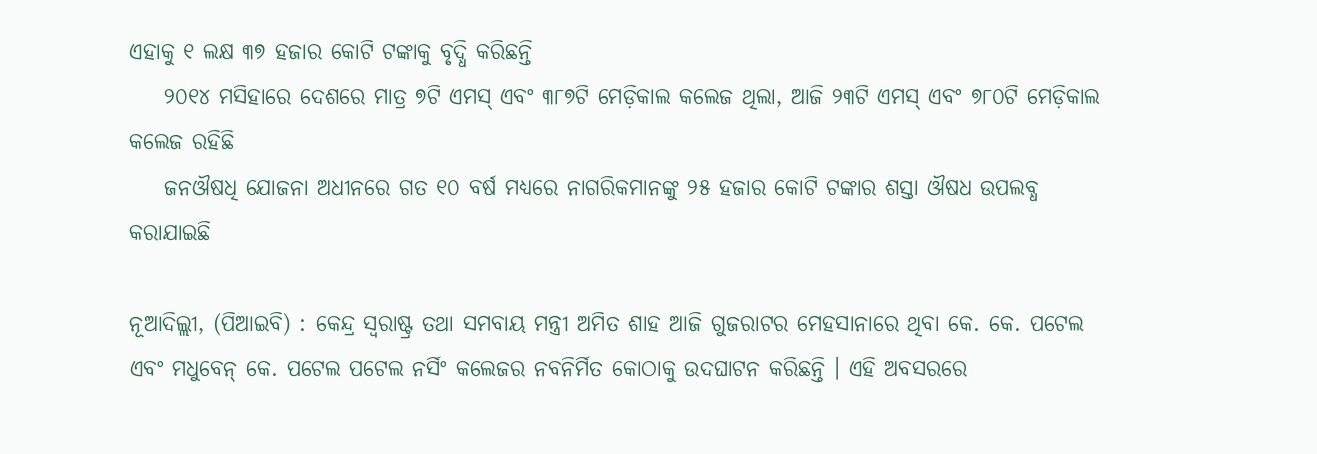ଏହାକୁ ୧ ଲକ୍ଷ ୩୭ ହଜାର କୋଟି ଟଙ୍କାକୁ ବୃଦ୍ଧି କରିଛନ୍ତି
    ୨୦୧୪ ମସିହାରେ ଦେଶରେ ମାତ୍ର ୭ଟି ଏମସ୍‍ ଏବଂ ୩୮୭ଟି ମେଡ଼ିକାଲ କଲେଜ ଥିଲା, ଆଜି ୨୩ଟି ଏମସ୍‍ ଏବଂ ୭୮୦ଟି ମେଡ଼ିକାଲ କଲେଜ ରହିଛି
    ଜନଔଷଧି ଯୋଜନା ଅଧୀନରେ ଗତ ୧୦ ବର୍ଷ ମଧ୍ୟରେ ନାଗରିକମାନଙ୍କୁ ୨୫ ହଜାର କୋଟି ଟଙ୍କାର ଶସ୍ତା ଔଷଧ ଉପଲବ୍ଧ କରାଯାଇଛି

ନୂଆଦିଲ୍ଲୀ, (ପିଆଇବି) : କେନ୍ଦ୍ର ସ୍ୱରାଷ୍ଟ୍ର ତଥା ସମବାୟ ମନ୍ତ୍ରୀ ଅମିତ ଶାହ ଆଜି ଗୁଜରାଟର ମେହସାନାରେ ଥିବା କେ. କେ. ପଟେଲ ଏବଂ ମଧୁବେନ୍ କେ. ପଟେଲ ପଟେଲ ନର୍ସିଂ କଲେଜର ନବନିର୍ମିତ କୋଠାକୁ ଉଦଘାଟନ କରିଛନ୍ତି । ଏହି ଅବସରରେ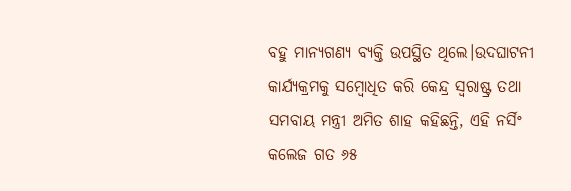ବହୁ ମାନ୍ୟଗଣ୍ୟ ବ୍ୟକ୍ତି ଉପସ୍ଥିତ ଥିଲେ।ଉଦଘାଟନୀ କାର୍ଯ୍ୟକ୍ରମକୁ ସମ୍ବୋଧିତ କରି କେନ୍ଦ୍ର ସ୍ୱରାଷ୍ଟ୍ର ତଥା ସମବାୟ ମନ୍ତ୍ରୀ ଅମିତ ଶାହ କହିଛନ୍ତି, ଏହି ନର୍ସିଂ କଲେଜ ଗତ ୬୫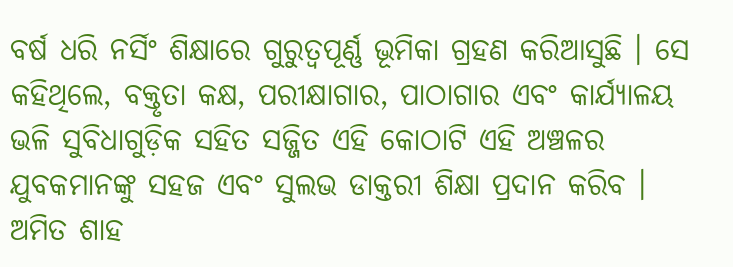ବର୍ଷ ଧରି ନର୍ସିଂ ଶିକ୍ଷାରେ ଗୁରୁତ୍ୱପୂର୍ଣ୍ଣ ଭୂମିକା ଗ୍ରହଣ କରିଆସୁଛି । ସେ କହିଥିଲେ, ବକ୍ତୃତା କକ୍ଷ, ପରୀକ୍ଷାଗାର, ପାଠାଗାର ଏବଂ କାର୍ଯ୍ୟାଳୟ ଭଳି ସୁବିଧାଗୁଡ଼ିକ ସହିତ ସଜ୍ଜିତ ଏହି କୋଠାଟି ଏହି ଅଞ୍ଚଳର ଯୁବକମାନଙ୍କୁ ସହଜ ଏବଂ ସୁଲଭ ଡାକ୍ତରୀ ଶିକ୍ଷା ପ୍ରଦାନ କରିବ । ଅମିତ ଶାହ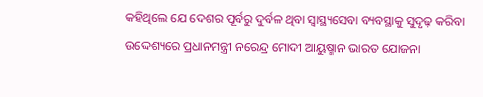କହିଥିଲେ ଯେ ଦେଶର ପୂର୍ବରୁ ଦୁର୍ବଳ ଥିବା ସ୍ୱାସ୍ଥ୍ୟସେବା ବ୍ୟବସ୍ଥାକୁ ସୁଦୃଢ଼ କରିବା ଉଦ୍ଦେଶ୍ୟରେ ପ୍ରଧାନମନ୍ତ୍ରୀ ନରେନ୍ଦ୍ର ମୋଦୀ ଆୟୁଷ୍ମାନ ଭାରତ ଯୋଜନା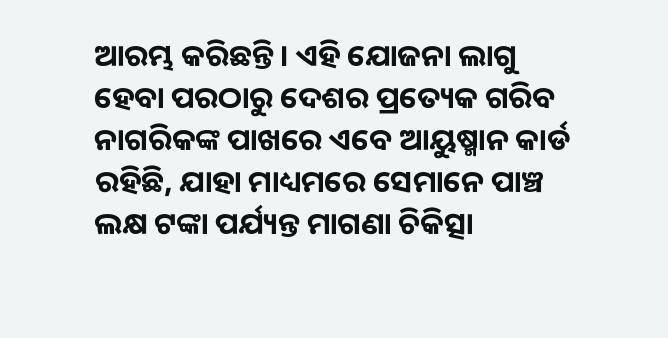ଆରମ୍ଭ କରିଛନ୍ତି । ଏହି ଯୋଜନା ଲାଗୁ ହେବା ପରଠାରୁ ଦେଶର ପ୍ରତ୍ୟେକ ଗରିବ ନାଗରିକଙ୍କ ପାଖରେ ଏବେ ଆୟୁଷ୍ମାନ କାର୍ଡ ରହିଛି, ଯାହା ମାଧ୍ୟମରେ ସେମାନେ ପାଞ୍ଚ ଲକ୍ଷ ଟଙ୍କା ପର୍ଯ୍ୟନ୍ତ ମାଗଣା ଚିକିତ୍ସା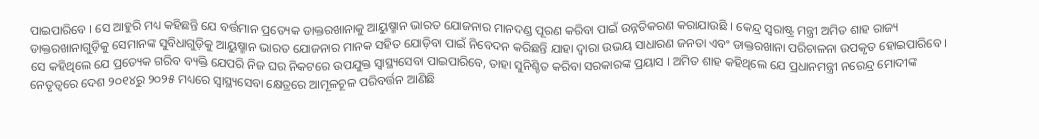ପାଇପାରିବେ । ସେ ଆହୁରି ମଧ୍ୟ କହିଛନ୍ତି ଯେ ବର୍ତ୍ତମାନ ପ୍ରତ୍ୟେକ ଡାକ୍ତରଖାନାକୁ ଆୟୁଷ୍ମାନ ଭାରତ ଯୋଜନାର ମାନଦଣ୍ଡ ପୂରଣ କରିବା ପାଇଁ ଉନ୍ନତିକରଣ କରାଯାଉଛି । କେନ୍ଦ୍ର ସ୍ୱରାଷ୍ଟ୍ର ମନ୍ତ୍ରୀ ଅମିତ ଶାହ ରାଜ୍ୟ ଡାକ୍ତରଖାନାଗୁଡ଼ିକୁ ସେମାନଙ୍କ ସୁବିଧାଗୁଡ଼ିକୁ ଆୟୁଷ୍ମାନ ଭାରତ ଯୋଜନାର ମାନକ ସହିତ ଯୋଡ଼ିବା ପାଇଁ ନିବେଦନ କରିଛନ୍ତି ଯାହା ଦ୍ୱାରା ଉଭୟ ସାଧାରଣ ଜନତା ଏବଂ ଡାକ୍ତରଖାନା ପରିଚାଳନା ଉପକୃତ ହୋଇପାରିବେ । ସେ କହିଥିଲେ ଯେ ପ୍ରତ୍ୟେକ ଗରିବ ବ୍ୟକ୍ତି ଯେପରି ନିଜ ଘର ନିକଟରେ ଉପଯୁକ୍ତ ସ୍ୱାସ୍ଥ୍ୟସେବା ପାଇପାରିବେ, ତାହା ସୁନିଶ୍ଚିତ କରିବା ସରକାରଙ୍କ ପ୍ରୟାସ । ଅମିତ ଶାହ କହିଥିଲେ ଯେ ପ୍ରଧାନମନ୍ତ୍ରୀ ନରେନ୍ଦ୍ର ମୋଦୀଙ୍କ ନେତୃତ୍ୱରେ ଦେଶ ୨୦୧୪ରୁ ୨୦୨୫ ମଧ୍ୟରେ ସ୍ୱାସ୍ଥ୍ୟସେବା କ୍ଷେତ୍ରରେ ଆମୂଳଚୂଳ ପରିବର୍ତ୍ତନ ଆଣିଛି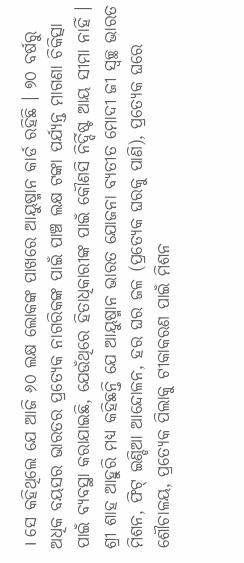। ସେ କହିଥିଲେ ଯେ ଆଜି ୬୦ ଲକ୍ଷ ଲୋକଙ୍କ ପାଖରେ ଆୟୁଷ୍ମାନ କାର୍ଡ ରହିଛି । ୭୦ ବର୍ଷରୁ ଅଧିକ ବୟସର ଭାରତର ପ୍ରତ୍ୟେକ ନାଗରିକଙ୍କ ପାଇଁ ପାଞ୍ଚ ଲକ୍ଷ ଟଙ୍କା ପର୍ଯ୍ୟନ୍ତ ମାଗଣା ଚିକିତ୍ସା ପାଇଁ ବ୍ୟବସ୍ଥା କରାଯାଇଛି, ଯେଉଁଥିରେ ହିତାଧିକାରୀଙ୍କ ପାଇଁ କୌଣସି ନିର୍ଦ୍ଦିଷ୍ଟ ଆୟ ସୀମା ନାହିଁ । ଶ୍ରୀ ଶାହ ଆହୁରି ମଧ୍ୟ କହିଛନ୍ତି ଯେ ଆୟୁଷ୍ମାନ ଭାରତ ଯୋଜନା ବ୍ୟତୀତ ମୋଦୀ ଜୀ ସ୍ୱଚ୍ଛ ଭାରତ ମିଶନ, ଫିଟ୍ ଇଣ୍ଡିଆ ଆନ୍ଦୋଳନ, ହର ଘର ଜଳ (ପ୍ରତ୍ୟେକ ଘରକୁ ପାଣି), ପ୍ରତ୍ୟେକ ଘରେ ଶୌଚାଳୟ, ପ୍ରତ୍ୟେକ ପିଲାକୁ ଟୀକାକରଣ ପାଇଁ ମିଶନ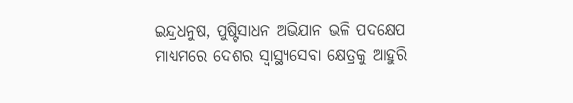ଇନ୍ଦ୍ରଧନୁଷ, ପୁଷ୍ଟିସାଧନ ଅଭିଯାନ ଭଳି ପଦକ୍ଷେପ ମାଧ୍ୟମରେ ଦେଶର ସ୍ୱାସ୍ଥ୍ୟସେବା କ୍ଷେତ୍ରକୁ ଆହୁରି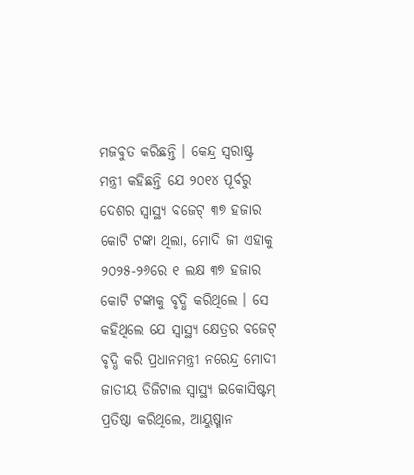ମଜବୁତ କରିଛନ୍ତି । କେନ୍ଦ୍ର ସ୍ୱରାଷ୍ଟ୍ର ମନ୍ତ୍ରୀ କହିଛନ୍ତି ଯେ ୨୦୧୪ ପୂର୍ବରୁ ଦେଶର ସ୍ୱାସ୍ଥ୍ୟ ବଜେଟ୍ ୩୭ ହଜାର କୋଟି ଟଙ୍କା ଥିଲା, ମୋଦି ଜୀ ଏହାକୁ ୨୦୨୫-୨୬ରେ ୧ ଲକ୍ଷ ୩୭ ହଜାର କୋଟି ଟଙ୍କାକୁ ବୃଦ୍ଧି କରିଥିଲେ । ସେ କହିଥିଲେ ଯେ ସ୍ୱାସ୍ଥ୍ୟ କ୍ଷେତ୍ରର ବଜେଟ୍ ବୃଦ୍ଧି କରି ପ୍ରଧାନମନ୍ତ୍ରୀ ନରେନ୍ଦ୍ର ମୋଦୀ ଜାତୀୟ ଡିଜିଟାଲ ସ୍ୱାସ୍ଥ୍ୟ ଇକୋସିଷ୍ଟମ୍ ପ୍ରତିଷ୍ଠା କରିଥିଲେ, ଆୟୁଷ୍ମାନ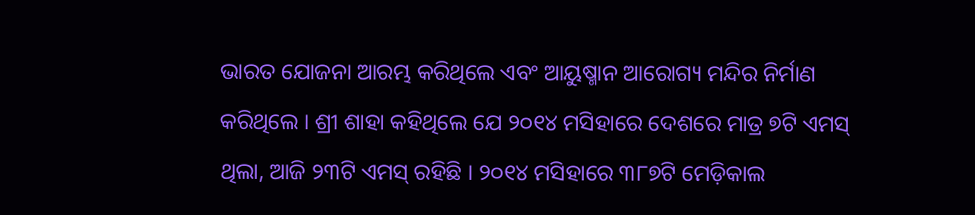ଭାରତ ଯୋଜନା ଆରମ୍ଭ କରିଥିଲେ ଏବଂ ଆୟୁଷ୍ମାନ ଆରୋଗ୍ୟ ମନ୍ଦିର ନିର୍ମାଣ କରିଥିଲେ । ଶ୍ରୀ ଶାହା କହିଥିଲେ ଯେ ୨୦୧୪ ମସିହାରେ ଦେଶରେ ମାତ୍ର ୭ଟି ଏମସ୍‍ ଥିଲା, ଆଜି ୨୩ଟି ଏମସ୍‍ ରହିଛି । ୨୦୧୪ ମସିହାରେ ୩୮୭ଟି ମେଡ଼ିକାଲ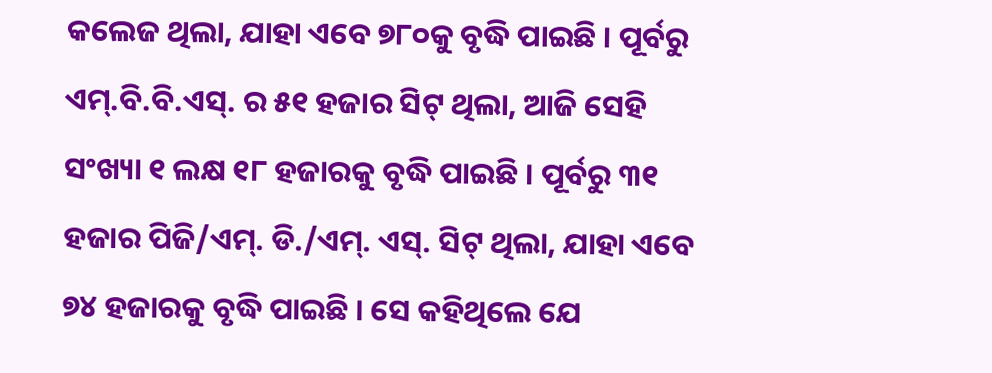କଲେଜ ଥିଲା, ଯାହା ଏବେ ୭୮୦କୁ ବୃଦ୍ଧି ପାଇଛି । ପୂର୍ବରୁ ଏମ୍.ବି.ବି.ଏସ୍. ର ୫୧ ହଜାର ସିଟ୍ ଥିଲା, ଆଜି ସେହି ସଂଖ୍ୟା ୧ ଲକ୍ଷ ୧୮ ହଜାରକୁ ବୃଦ୍ଧି ପାଇଛି । ପୂର୍ବରୁ ୩୧ ହଜାର ପିଜି/ଏମ୍. ଡି./ଏମ୍. ଏସ୍. ସିଟ୍ ଥିଲା, ଯାହା ଏବେ ୭୪ ହଜାରକୁ ବୃଦ୍ଧି ପାଇଛି । ସେ କହିଥିଲେ ଯେ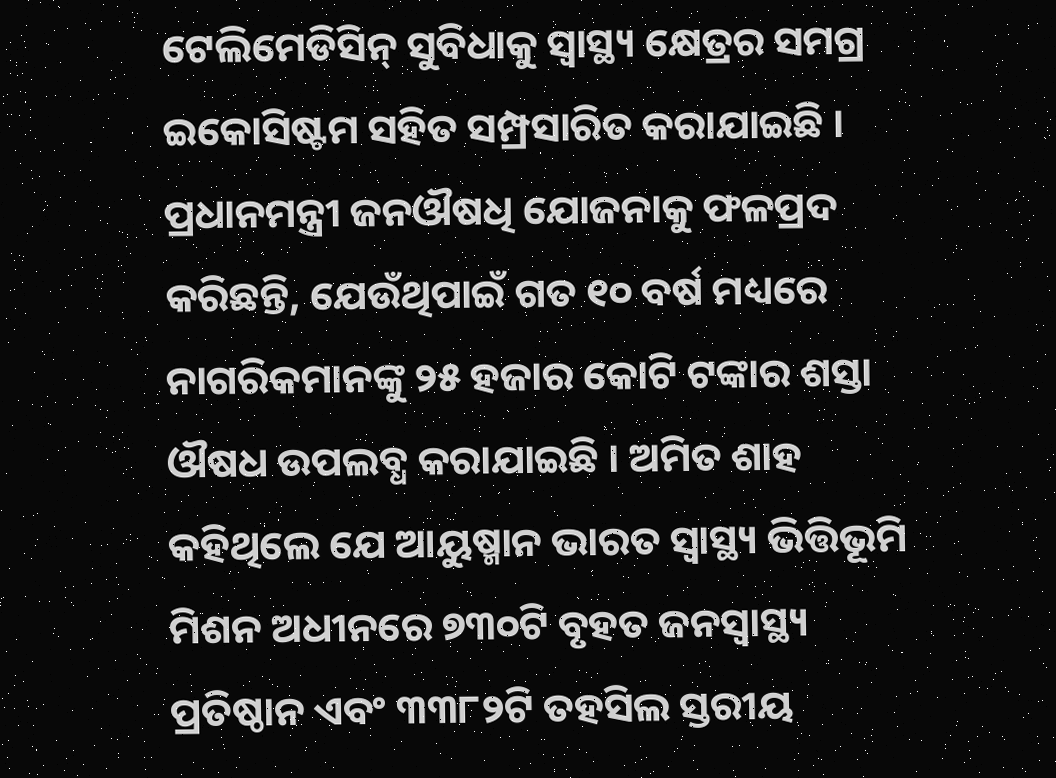ଟେଲିମେଡିସିନ୍ ସୁବିଧାକୁ ସ୍ୱାସ୍ଥ୍ୟ କ୍ଷେତ୍ରର ସମଗ୍ର ଇକୋସିଷ୍ଟମ ସହିତ ସମ୍ପ୍ରସାରିତ କରାଯାଇଛି । ପ୍ରଧାନମନ୍ତ୍ରୀ ଜନଔଷଧି ଯୋଜନାକୁ ଫଳପ୍ରଦ କରିଛନ୍ତି, ଯେଉଁଥିପାଇଁ ଗତ ୧୦ ବର୍ଷ ମଧ୍ୟରେ ନାଗରିକମାନଙ୍କୁ ୨୫ ହଜାର କୋଟି ଟଙ୍କାର ଶସ୍ତା ଔଷଧ ଉପଲବ୍ଧ କରାଯାଇଛି । ଅମିତ ଶାହ କହିଥିଲେ ଯେ ଆୟୁଷ୍ମାନ ଭାରତ ସ୍ୱାସ୍ଥ୍ୟ ଭିତ୍ତିଭୂମି ମିଶନ ଅଧୀନରେ ୭୩୦ଟି ବୃହତ ଜନସ୍ୱାସ୍ଥ୍ୟ ପ୍ରତିଷ୍ଠାନ ଏବଂ ୩୩୮୨ଟି ତହସିଲ ସ୍ତରୀୟ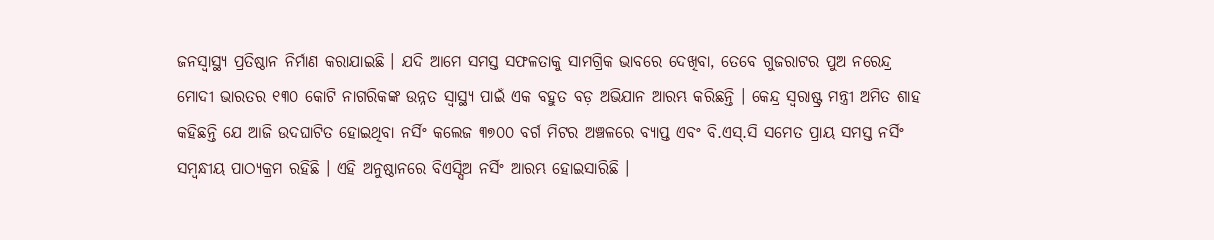ଜନସ୍ୱାସ୍ଥ୍ୟ ପ୍ରତିଷ୍ଠାନ ନିର୍ମାଣ କରାଯାଇଛି । ଯଦି ଆମେ ସମସ୍ତ ସଫଳତାକୁ ସାମଗ୍ରିକ ଭାବରେ ଦେଖିବା, ତେବେ ଗୁଜରାଟର ପୁଅ ନରେନ୍ଦ୍ର ମୋଦୀ ଭାରତର ୧୩୦ କୋଟି ନାଗରିକଙ୍କ ଉନ୍ନତ ସ୍ୱାସ୍ଥ୍ୟ ପାଇଁ ଏକ ବହୁତ ବଡ଼ ଅଭିଯାନ ଆରମ୍ଭ କରିଛନ୍ତି । କେନ୍ଦ୍ର ସ୍ୱରାଷ୍ଟ୍ର ମନ୍ତ୍ରୀ ଅମିତ ଶାହ କହିଛନ୍ତି ଯେ ଆଜି ଉଦଘାଟିତ ହୋଇଥିବା ନର୍ସିଂ କଲେଜ ୩୭୦୦ ବର୍ଗ ମିଟର ଅଞ୍ଚଳରେ ବ୍ୟାପ୍ତ ଏବଂ ବି.ଏସ୍.ସି ସମେତ ପ୍ରାୟ ସମସ୍ତ ନର୍ସିଂ ସମ୍ବନ୍ଧୀୟ ପାଠ୍ୟକ୍ରମ ରହିଛି । ଏହି ଅନୁଷ୍ଠାନରେ ବିଏସ୍ସିଅ ନର୍ସିଂ ଆରମ୍ଭ ହୋଇସାରିଛି ।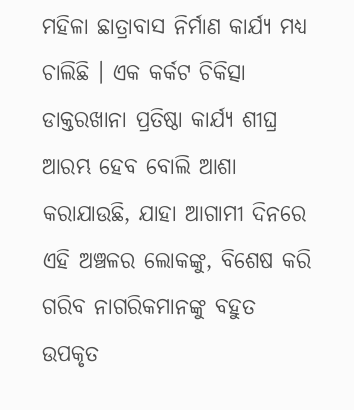ମହିଳା ଛାତ୍ରାବାସ ନିର୍ମାଣ କାର୍ଯ୍ୟ ମଧ୍ୟ ଚାଲିଛି । ଏକ କର୍କଟ ଚିକିତ୍ସା ଡାକ୍ତରଖାନା ପ୍ରତିଷ୍ଠା କାର୍ଯ୍ୟ ଶୀଘ୍ର ଆରମ୍ଭ ହେବ ବୋଲି ଆଶା କରାଯାଉଛି, ଯାହା ଆଗାମୀ ଦିନରେ ଏହି ଅଞ୍ଚଳର ଲୋକଙ୍କୁ, ବିଶେଷ କରି ଗରିବ ନାଗରିକମାନଙ୍କୁ ବହୁତ ଉପକୃତ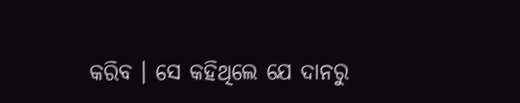କରିବ । ସେ କହିଥିଲେ ଯେ ଦାନରୁ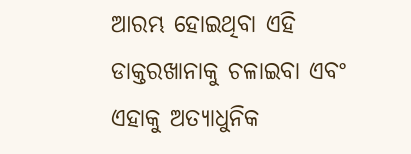ଆରମ୍ଭ ହୋଇଥିବା ଏହି ଡାକ୍ତରଖାନାକୁ ଚଳାଇବା ଏବଂ ଏହାକୁ ଅତ୍ୟାଧୁନିକ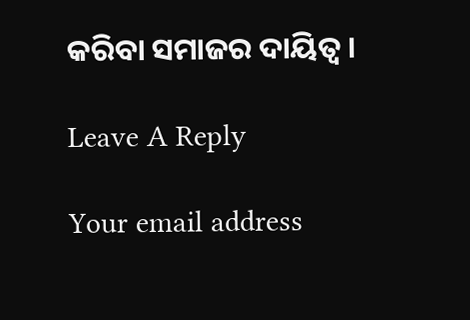କରିବା ସମାଜର ଦାୟିତ୍ୱ ।

Leave A Reply

Your email address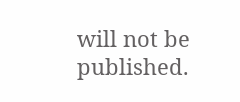will not be published.